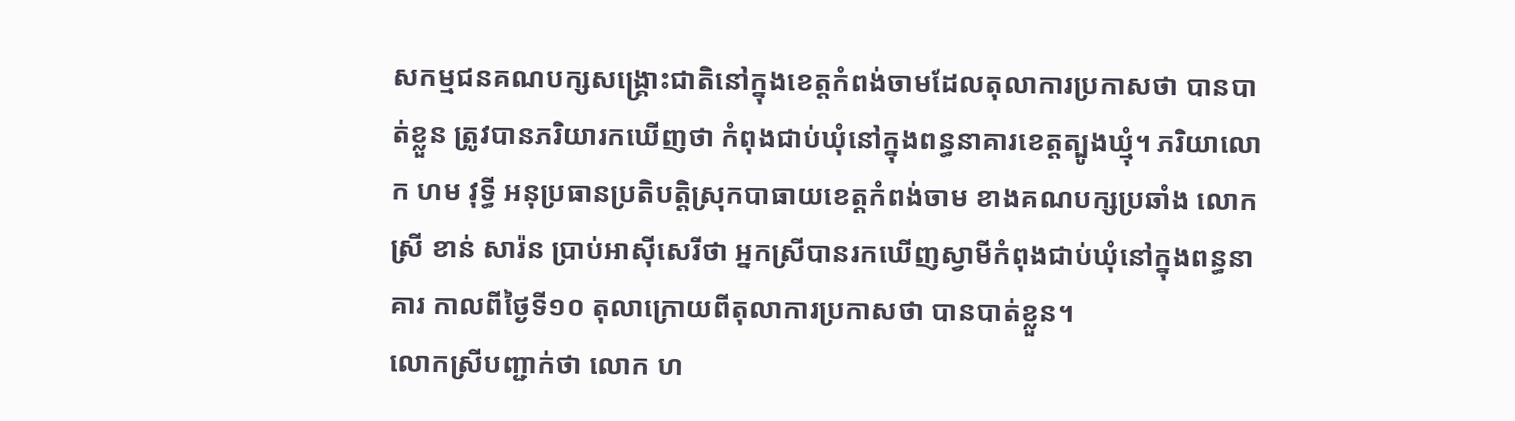សកម្មជនគណបក្សសង្គ្រោះជាតិនៅក្នុងខេត្តកំពង់ចាមដែលតុលាការប្រកាសថា បានបាត់ខ្លួន ត្រូវបានភរិយារកឃើញថា កំពុងជាប់ឃុំនៅក្នុងពន្ធនាគារខេត្តត្បូងឃ្មុំ។ ភរិយាលោក ហម វុទ្ធី អនុប្រធានប្រតិបត្តិស្រុកបាធាយខេត្តកំពង់ចាម ខាងគណបក្សប្រឆាំង លោកស្រី ខាន់ សារ៉ន ប្រាប់អាស៊ីសេរីថា អ្នកស្រីបានរកឃើញស្វាមីកំពុងជាប់ឃុំនៅក្នុងពន្ធនាគារ កាលពីថ្ងៃទី១០ តុលាក្រោយពីតុលាការប្រកាសថា បានបាត់ខ្លួន។
លោកស្រីបញ្ជាក់ថា លោក ហ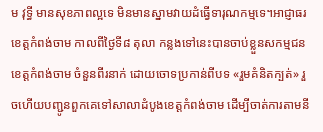ម វុទ្ធី មានសុខភាពល្អទេ មិនមានស្នាមវាយដំធ្វើទារុណកម្មទេ។អាជ្ញាធរខេត្តកំពង់ចាម កាលពីថ្ងៃទី៨ តុលា កន្លងទៅនេះបានចាប់ខ្លួនសកម្មជនខេត្តកំពង់ចាម ចំនួនពីរនាក់ ដោយចោទប្រកាន់ពីបទ «រួមគំនិតក្បត់» រួចហើយបញ្ជូនពួកគេទៅសាលាដំបូងខេត្តកំពង់ចាម ដើម្បីចាត់ការតាមនី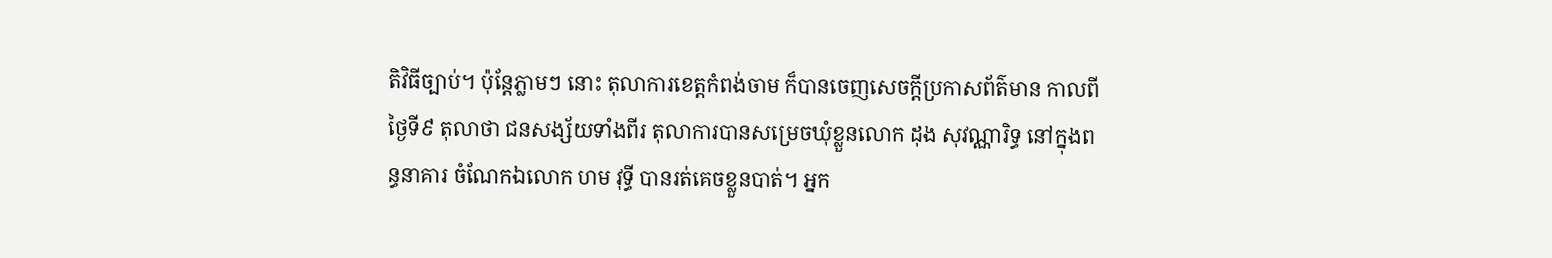តិវិធីច្បាប់។ ប៉ុន្តែភ្លាមៗ នោះ តុលាការខេត្តកំពង់ចាម ក៏បានចេញសេចក្ដីប្រកាសព័ត៌មាន កាលពីថ្ងៃទី៩ តុលាថា ជនសង្ស័យទាំងពីរ តុលាការបានសម្រេចឃុំខ្លួនលោក ដុង សុវណ្ណារិទ្ធ នៅក្នុងពន្ធនាគារ ចំណែកឯលោក ហម វុទ្ធី បានរត់គេចខ្លួនបាត់។ អ្នក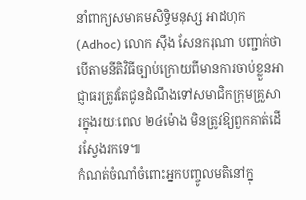នាំពាក្យសមាគមសិទ្ធិមនុស្ស អាដហុក (Adhoc) លោក ស៊ឹង សែនករុណា បញ្ជាក់ថា បើតាមនីតិវិធីច្បាប់ក្រោយពីមានការចាប់ខ្លួនអាជ្ញាធរត្រូវតែជូនដំណឹងទៅសមាជិកក្រុមគ្រួសារក្នុងរយៈពេល ២៤ម៉ោង មិនត្រូវឱ្យពួកគាត់ដើរស្វែងរកទេ៕
កំណត់ចំណាំចំពោះអ្នកបញ្ចូលមតិនៅក្នុ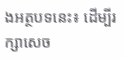ងអត្ថបទនេះ៖ ដើម្បីរក្សាសេច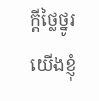ក្ដីថ្លៃថ្នូរ យើងខ្ញុំ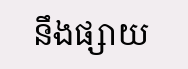នឹងផ្សាយ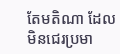តែមតិណា ដែលមិនជេរប្រមា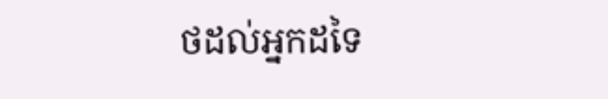ថដល់អ្នកដទៃ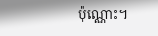ប៉ុណ្ណោះ។